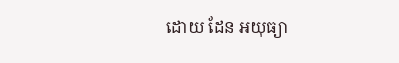ដោយ ដែន អយុធ្យា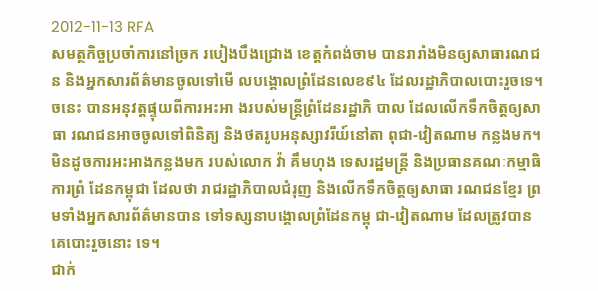2012-11-13 RFA
សមត្ថកិច្ចប្រចាំការនៅច្រក របៀងបឹងជ្រោង ខេត្តកំពង់ចាម បានរារាំងមិនឲ្យសាធារណជន និងអ្នកសារព័ត៌មានចូលទៅមើ លបង្គោលព្រំដែនលេខ៩៤ ដែលរដ្ឋាភិបាលបោះរួចទេ។
ចនេះ បានអនុវត្តផ្ទុយពីការអះអា ងរបស់មន្ត្រីព្រំដែនរដ្ឋាភិ បាល ដែលលើកទឹកចិត្តឲ្យសាធា រណជនអាចចូលទៅពិនិត្យ និងថតរូបអនុស្សាវរីយ៍នៅតា ពុជា-វៀតណាម កន្លងមក។
មិនដូចការអះអាងកន្លងមក របស់លោក វ៉ា គឹមហុង ទេសរដ្ឋមន្ត្រី និងប្រធានគណៈកម្មាធិការព្រំ ដែនកម្ពុជា ដែលថា រាជរដ្ឋាភិបាលជំរុញ និងលើកទឹកចិត្តឲ្យសាធា រណជនខ្មែរ ព្រមទាំងអ្នកសារព័ត៌មានបាន ទៅទស្សនាបង្គោលព្រំដែនកម្ពុ ជា-វៀតណាម ដែលត្រូវបានគេបោះរួចនោះ ទេ។
ជាក់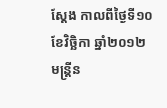ស្ដែង កាលពីថ្ងៃទី១០ ខែវិច្ឆិកា ឆ្នាំ២០១២ មន្ត្រីន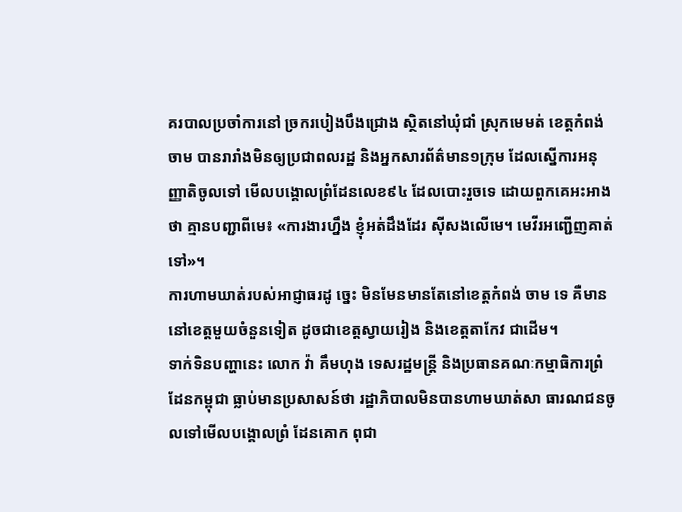គរបាលប្រចាំការនៅ ច្រករបៀងបឹងជ្រោង ស្ថិតនៅឃុំជាំ ស្រុកមេមត់ ខេត្តកំពង់ចាម បានរារាំងមិនឲ្យប្រជាពលរដ្ឋ និងអ្នកសារព័ត៌មាន១ក្រុម ដែលស្នើការអនុញ្ញាតិចូលទៅ មើលបង្គោលព្រំដែនលេខ៩៤ ដែលបោះរួចទេ ដោយពួកគេអះអាងថា គ្មានបញ្ជាពីមេ៖ «ការងារហ្នឹង ខ្ញុំអត់ដឹងដែរ ស៊ីសងលើមេ។ មេវីរអញ្ជើញគាត់ទៅ»។
ការហាមឃាត់របស់អាជ្ញាធរដូ ច្នេះ មិនមែនមានតែនៅខេត្តកំពង់ ចាម ទេ គឺមាននៅខេត្តមួយចំនួនទៀត ដូចជាខេត្តស្វាយរៀង និងខេត្តតាកែវ ជាដើម។
ទាក់ទិនបញ្ហានេះ លោក វ៉ា គឹមហុង ទេសរដ្ឋមន្ត្រី និងប្រធានគណៈកម្មាធិការព្រំ ដែនកម្ពុជា ធ្លាប់មានប្រសាសន៍ថា រដ្ឋាភិបាលមិនបានហាមឃាត់សា ធារណជនចូលទៅមើលបង្គោលព្រំ ដែនគោក ពុជា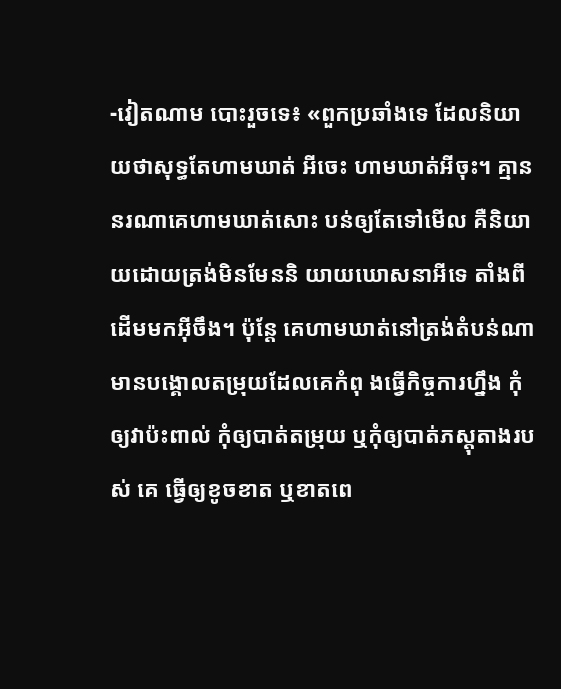-វៀតណាម បោះរួចទេ៖ «ពួកប្រឆាំងទេ ដែលនិយាយថាសុទ្ធតែហាមឃាត់ អីចេះ ហាមឃាត់អីចុះ។ គ្មាននរណាគេហាមឃាត់សោះ បន់ឲ្យតែទៅមើល គឺនិយាយដោយត្រង់មិនមែននិ យាយឃោសនាអីទេ តាំងពីដើមមកអ៊ីចឹង។ ប៉ុន្តែ គេហាមឃាត់នៅត្រង់តំបន់ណា មានបង្គោលតម្រុយដែលគេកំពុ ងធ្វើកិច្ចការហ្នឹង កុំឲ្យវាប៉ះពាល់ កុំឲ្យបាត់តម្រុយ ឬកុំឲ្យបាត់ភស្តុតាងរបស់ គេ ធ្វើឲ្យខូចខាត ឬខាតពេ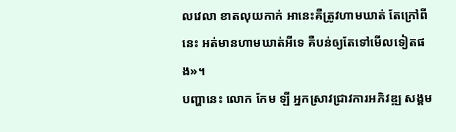លវេលា ខាតលុយកាក់ អានេះគឺត្រូវហាមឃាត់ តែក្រៅពីនេះ អត់មានហាមឃាត់អីទេ គឺបន់ឲ្យតែទៅមើលទៀតផង»។
បញ្ហានេះ លោក កែម ឡី អ្នកស្រាវជ្រាវការអភិវឌ្ឍ សង្គម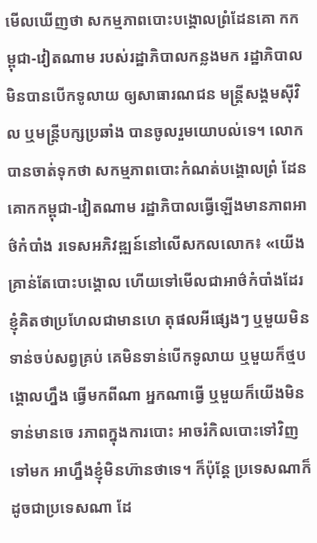មើលឃើញថា សកម្មភាពបោះបង្គោលព្រំដែនគោ កកម្ពុជា-វៀតណាម របស់រដ្ឋាភិបាលកន្លងមក រដ្ឋាភិបាលមិនបានបើកទូលាយ ឲ្យសាធារណជន មន្ត្រីសង្គមស៊ីវិល ឬមន្ត្រីបក្សប្រឆាំង បានចូលរួមយោបល់ទេ។ លោកបានចាត់ទុកថា សកម្មភាពបោះកំណត់បង្គោលព្រំ ដែនគោកកម្ពុជា-វៀតណាម រដ្ឋាភិបាលធ្វើឡើងមានភាពអា ថ៌កំបាំង រទេសអភិវឌ្ឍន៍នៅលើសកលលោក៖ «យើងគ្រាន់តែបោះបង្គោល ហើយទៅមើលជាអាថ៌កំបាំងដែរ ខ្ញុំគិតថាប្រហែលជាមានហេ តុផលអីផ្សេងៗ ឬមួយមិនទាន់ចប់សព្វគ្រប់ គេមិនទាន់បើកទូលាយ ឬមួយក៏ថ្មបង្គោលហ្នឹង ធ្វើមកពីណា អ្នកណាធ្វើ ឬមួយក៏យើងមិនទាន់មានចេ រភាពក្នុងការបោះ អាចរំកិលបោះទៅវិញទៅមក អាហ្នឹងខ្ញុំមិនហ៊ានថាទេ។ ក៏ប៉ុន្តែ ប្រទេសណាក៏ដូចជាប្រទេសណា ដែ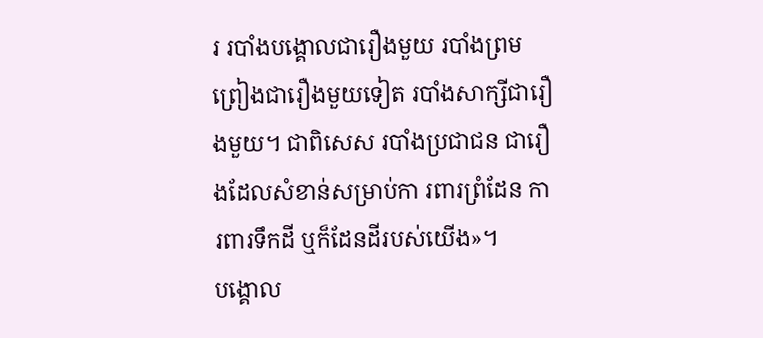រ របាំងបង្គោលជារឿងមួយ របាំងព្រមព្រៀងជារឿងមួយទៀត របាំងសាក្សីជារឿងមួយ។ ជាពិសេស របាំងប្រជាជន ជារឿងដែលសំខាន់សម្រាប់កា រពារព្រំដែន ការពារទឹកដី ឬក៏ដែនដីរបស់យើង»។
បង្គោល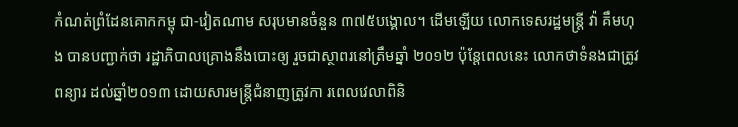កំណត់ព្រំដែនគោកកម្ពុ ជា-វៀតណាម សរុបមានចំនួន ៣៧៥បង្គោល។ ដើមឡើយ លោកទេសរដ្ឋមន្ត្រី វ៉ា គឹមហុង បានបញ្ជាក់ថា រដ្ឋាភិបាលគ្រោងនឹងបោះឲ្យ រួចជាស្ថាពរនៅត្រឹមឆ្នាំ ២០១២ ប៉ុន្តែពេលនេះ លោកថាទំនងជាត្រូវពន្យារ ដល់ឆ្នាំ២០១៣ ដោយសារមន្ត្រីជំនាញត្រូវកា រពេលវេលាពិនិ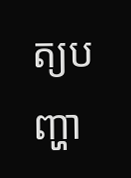ត្យបញ្ហា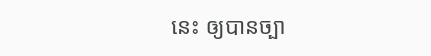នេះ ឲ្យបានច្បា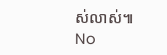ស់លាស់៕
No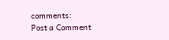comments:
Post a Comment